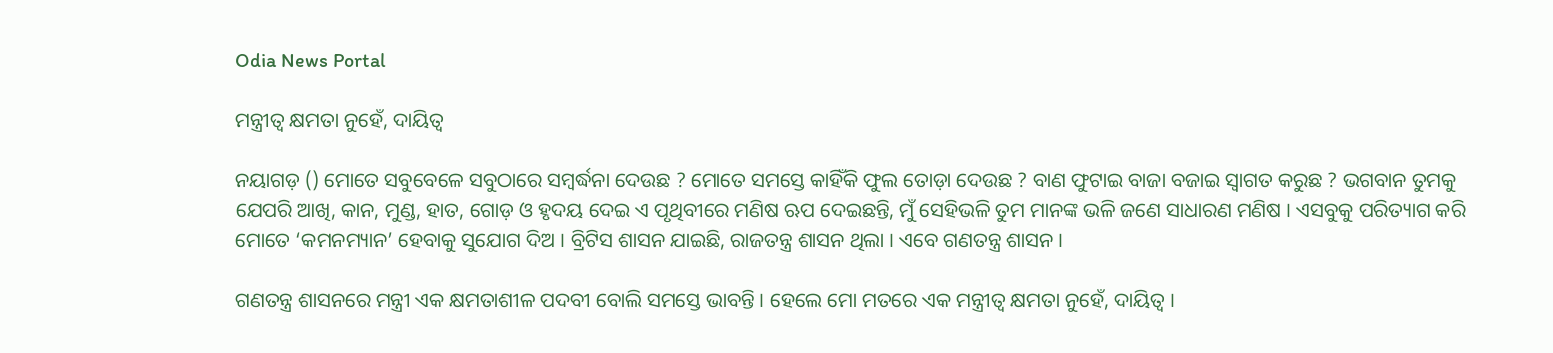Odia News Portal

ମନ୍ତ୍ରୀତ୍ୱ କ୍ଷମତା ନୁହେଁ, ଦାୟିତ୍ୱ

ନୟାଗଡ଼ () ମୋତେ ସବୁବେଳେ ସବୁଠାରେ ସମ୍ବର୍ଦ୍ଧନା ଦେଉଛ ? ମୋତେ ସମସ୍ତେ କାହିଁକି ଫୁଲ ତୋଡ଼ା ଦେଉଛ ? ବାଣ ଫୁଟାଇ ବାଜା ବଜାଇ ସ୍ୱାଗତ କରୁଛ ? ଭଗବାନ ତୁମକୁ ଯେପରି ଆଖି, କାନ, ମୁଣ୍ଡ, ହାତ, ଗୋଡ଼ ଓ ହୃଦୟ ଦେଇ ଏ ପୃଥିବୀରେ ମଣିଷ ଋପ ଦେଇଛନ୍ତି, ମୁଁ ସେହିଭଳି ତୁମ ମାନଙ୍କ ଭଳି ଜଣେ ସାଧାରଣ ମଣିଷ । ଏସବୁକୁ ପରିତ୍ୟାଗ କରି ମୋତେ ‘କମନମ୍ୟାନ’ ହେବାକୁ ସୁଯୋଗ ଦିଅ । ବ୍ରିଟିସ ଶାସନ ଯାଇଛି, ରାଜତନ୍ତ୍ର ଶାସନ ଥିଲା । ଏବେ ଗଣତନ୍ତ୍ର ଶାସନ ।

ଗଣତନ୍ତ୍ର ଶାସନରେ ମନ୍ତ୍ରୀ ଏକ କ୍ଷମତାଶୀଳ ପଦବୀ ବୋଲି ସମସ୍ତେ ଭାବନ୍ତି । ହେଲେ ମୋ ମତରେ ଏକ ମନ୍ତ୍ରୀତ୍ୱ କ୍ଷମତା ନୁହେଁ, ଦାୟିତ୍ୱ ।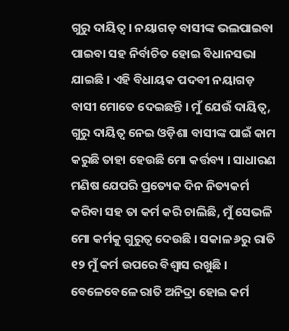ଗୁରୁ ଦାୟିତ୍ୱ । ନୟାଗଡ଼ ବାସୀଙ୍କ ଭଲପାଇବା ପାଇବା ସହ ନିର୍ବାଚିତ ହୋଇ ବିଧାନସଭା ଯାଇଛି । ଏହି ବିଧାୟକ ପଦବୀ ନୟାଗଡ଼ ବାସୀ ମୋତେ ଦେଇଛନ୍ତି । ମୁଁ ଯେଉଁ ଦାୟିତ୍ୱ, ଗୁରୁ ଦାୟିତ୍ୱ ନେଇ ଓଡ଼ିଶା ବାସୀଙ୍କ ପାଇଁ କାମ କରୁଛି ତାହା ହେଉଛି ମୋ କର୍ତ୍ତବ୍ୟ । ସାଧାରଣ ମଣିଷ ଯେପରି ପ୍ରତ୍ୟେକ ଦିନ ନିତ୍ୟକର୍ମ କରିବା ସହ ତା କର୍ମ କରି ଚାଲିଛି, ମୁଁ ସେଭଳି ମୋ କର୍ମକୁ ଗୁରୁତ୍ୱ ଦେଉଛି । ସକାଳ ୬ରୁ ରାତି ୧୨ ମୁଁ କର୍ମ ଉପରେ ବିଶ୍ୱାସ ରଖୁଛି । ବେଳେବେଳେ ରାତି ଅନିଦ୍ରା ହୋଇ କର୍ମ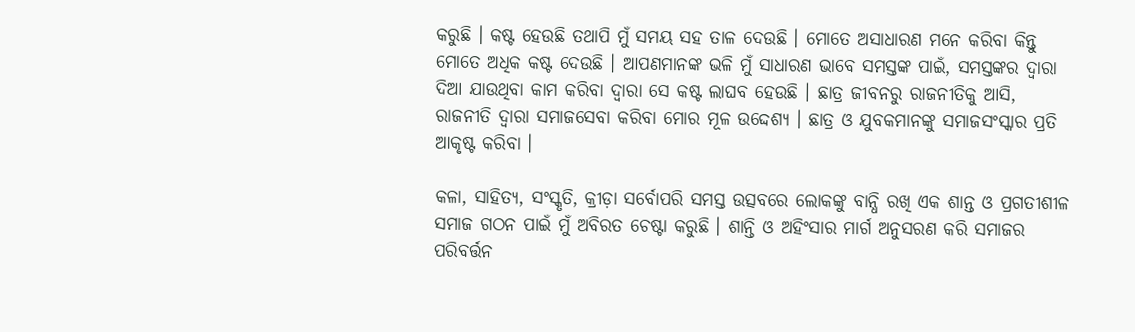କରୁଛି । କଷ୍ଟ ହେଉଛି ତଥାପି ମୁଁ ସମୟ ସହ ତାଳ ଦେଉଛି । ମୋତେ ଅସାଧାରଣ ମନେ କରିବା କିନ୍ତୁ ମୋତେ ଅଧିକ କଷ୍ଟ ଦେଉଛି । ଆପଣମାନଙ୍କ ଭଳି ମୁଁ ସାଧାରଣ ଭାବେ ସମସ୍ତଙ୍କ ପାଇଁ, ସମସ୍ତଙ୍କର ଦ୍ୱାରା ଦିଆ ଯାଉଥିବା କାମ କରିବା ଦ୍ୱାରା ସେ କଷ୍ଟ ଲାଘବ ହେଉଛି । ଛାତ୍ର ଜୀବନରୁ ରାଜନୀତିକୁ ଆସି, ରାଜନୀତି ଦ୍ୱାରା ସମାଜସେବା କରିବା ମୋର ମୂଳ ଉଦ୍ଦେଶ୍ୟ । ଛାତ୍ର ଓ ଯୁବକମାନଙ୍କୁ ସମାଜସଂସ୍କାର ପ୍ରତି ଆକୃଷ୍ଟ କରିବା ।

କଳା, ସାହିତ୍ୟ, ସଂସ୍କୃତି, କ୍ରୀଡ଼ା ସର୍ବୋପରି ସମସ୍ତ ଉତ୍ସବରେ ଲୋକଙ୍କୁ ବାନ୍ଧି ରଖି ଏକ ଶାନ୍ତ ଓ ପ୍ରଗତୀଶୀଳ ସମାଜ ଗଠନ ପାଇଁ ମୁଁ ଅବିରତ ଚେଷ୍ଟା କରୁଛି । ଶାନ୍ତି ଓ ଅହିଂସାର ମାର୍ଗ ଅନୁସରଣ କରି ସମାଜର ପରିବର୍ତ୍ତନ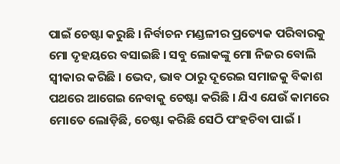ପାଇଁ ଚେଷ୍ଟା କରୁଛି । ନିର୍ବାଚନ ମଣ୍ଡଳୀର ପ୍ରତ୍ୟେକ ପରିବାରକୁ ମୋ ଦୃହୟରେ ବସାଇଛି । ସବୁ ଲୋକଙ୍କୁ ମୋ ନିଜର ବୋଲି ସ୍ୱୀକାର କରିଛି । ଭେଦ, ଭାବ ଠାରୁ ଦୂରେଇ ସମାଜକୁ ବିକାଶ ପଥରେ ଆଗେଇ ନେବାକୁ ଚେଷ୍ଟା କରିଛି । ଯିଏ ଯେଉଁ କାମରେ ମୋତେ ଲୋଡ଼ିଛି, ଚେଷ୍ଟା କରିଛି ସେଠି ପଂହଚିବା ପାଇଁ ।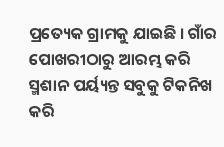ପ୍ରତ୍ୟେକ ଗ୍ରାମକୁ ଯାଇଛି । ଗାଁର ପୋଖରୀଠାରୁ ଆରମ୍ଭ କରି ସ୍ମଶାନ ପର୍ୟ୍ୟନ୍ତ ସବୁକୁ ଟିକନିଖ କରି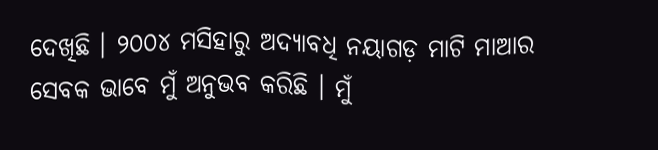ଦେଖିଛି । ୨୦୦୪ ମସିହାରୁ ଅଦ୍ୟାବଧି ନୟାଗଡ଼ ମାଟି ମାଆର ସେବକ ଭାବେ ମୁଁ ଅନୁଭବ କରିଛି । ମୁଁ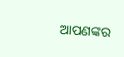ଆପଣଙ୍କର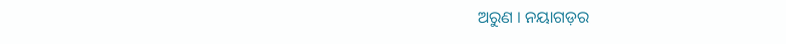ଅରୁଣ । ନୟାଗଡ଼ର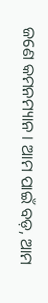ଜଣେ କମନମ୍ୟାନ । ଆମ ପାଇଁ ବଡ଼, ଆମ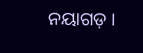ନୟାଗଡ଼ ।